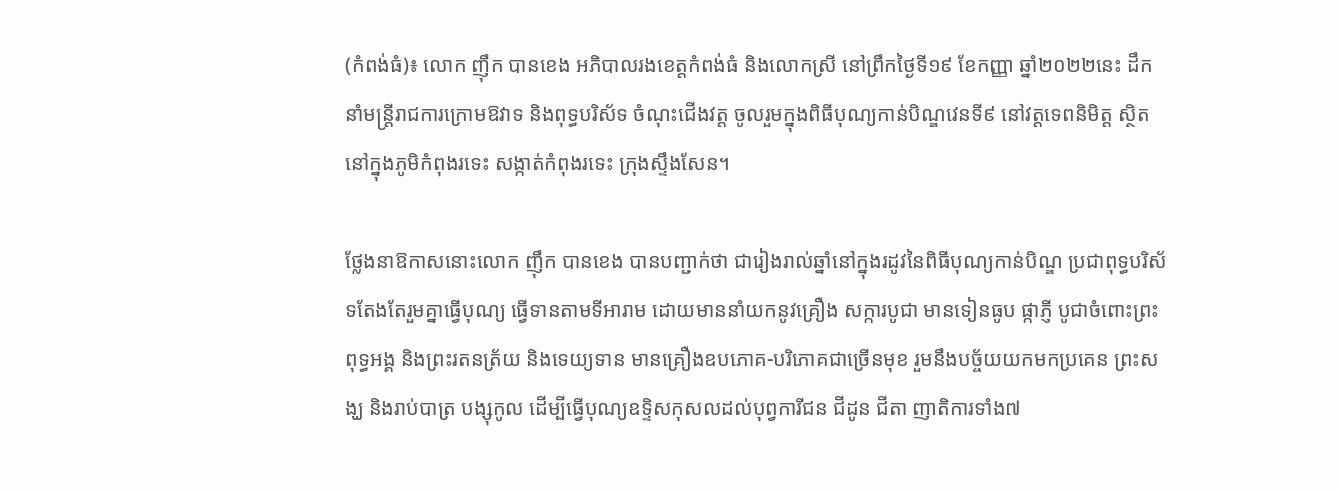(កំពង់ធំ)៖ លោក ញ៉ឹក បានខេង អភិបាលរងខេត្តកំពង់ធំ និងលោកស្រី នៅព្រឹកថ្ងៃទី១៩ ខែកញ្ញា ឆ្នាំ២០២២នេះ ដឹកនាំមន្ត្រីរាជការក្រោមឱវាទ និងពុទ្ធបរិស័ទ ចំណុះជើងវត្ត ចូលរួមក្នុងពិធីបុណ្យកាន់បិណ្ឌវេនទី៩ នៅវត្តទេពនិមិត្ត ស្ថិតនៅក្នុងភូមិកំពុងរទេះ សង្កាត់កំពុងរទេះ ក្រុងស្ទឹងសែន។

ថ្លែងនាឱកាសនោះលោក ញ៉ឹក បានខេង បានបញ្ជាក់ថា ជារៀងរាល់ឆ្នាំនៅក្នុងរដូវនៃពិធីបុណ្យកាន់បិណ្ឌ ប្រជាពុទ្ធបរិស័ទតែងតែរួមគ្នាធ្វើបុណ្យ ធ្វើទានតាមទីអារាម ដោយមាននាំយកនូវគ្រឿង សក្ការបូជា មានទៀនធូប ផ្កាភ្ញី បូជាចំពោះព្រះពុទ្ធអង្គ និងព្រះរតនត្រ័យ និងទេយ្យទាន មានគ្រឿងឧបភោគ-បរិភោគជាច្រើនមុខ រួមនឹងបច្ច័យយកមកប្រគេន ព្រះសង្ឃ និងរាប់បាត្រ បង្សុកូល ដើម្បីធ្វើបុណ្យឧទ្ទិសកុសលដល់បុព្វការីជន ជីដូន ជីតា ញាតិការទាំង៧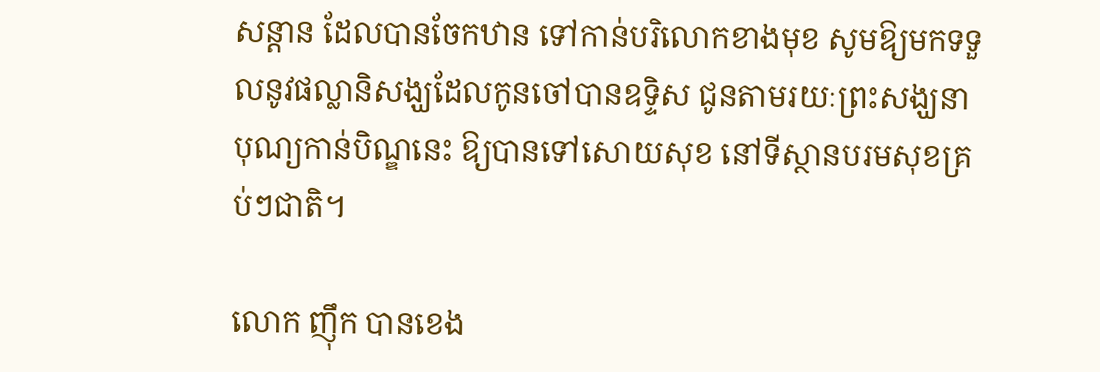សន្ដាន ដែលបានចែកឋាន ទៅកាន់បរិលោកខាងមុខ សូមឱ្យមកទទួលនូវផល្លានិសង្ឃដែលកូនចៅបានឧទ្ទិស ជូនតាមរយៈព្រះសង្ឃនាបុណ្យកាន់បិណ្ឌនេះ ឱ្យបានទៅសោយសុខ នៅទីស្ថានបរមសុខគ្រប់ៗជាតិ។

លោក ញ៉ឹក បានខេង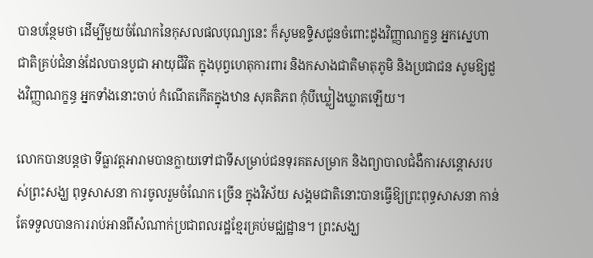បានបន្ថែមថា ដើម្បីមួយចំណែកនៃកុសលផលបុណ្យនេះ ក៏សូមឧទ្ទិសជូនចំពោះដូងវិញ្ញាណក្ខន្ធ អ្នកស្នេហា ជាតិគ្រប់ជំនាន់ដែលបានបូជា អាយុជីវិត ក្នុងបុព្វហេតុការពារ និងកសាងជាតិមាតុភូមិ និងប្រជាជន សូមឱ្យដួងវិញ្ញាណក្ខន្ធ អ្នកទាំងនោះចាប់ កំណើតកើតក្នុងឋាន សុគតិភព កុំបីឃ្លៀងឃ្លាតឡើយ។

លោកបានបន្តថា ទីធ្លាវត្តអារាមបានក្លាយទៅជាទីសម្រាប់ជនទុរគតសម្រាក និងព្យាបាលជំងឺការសន្តោសរបស់ព្រះសង្ឃ ពុទ្ធសាសនា ការចូលរួមចំណែក ច្រើន ក្នុងវិស័យ សង្គមជាតិនោះបានធ្វើឱ្យព្រះពុទ្ធសាសនា កាន់តែទទួលបានការរាប់អានពីសំណាក់ប្រជាពលរដ្ឋខ្មែរគ្រប់មជ្ឈដ្ឋាន។ ព្រះសង្ឃ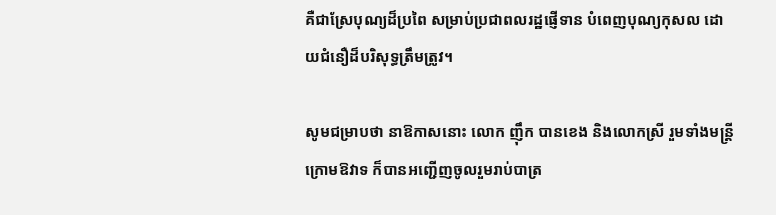គឺជាស្រែបុណ្យដ៏ប្រពៃ សម្រាប់ប្រជាពលរដ្ឋផ្ញើទាន បំពេញបុណ្យកុសល ដោយជំនឿដ៏បរិសុទ្ធត្រឹមត្រូវ។

សូមជម្រាបថា នាឱកាសនោះ លោក ញ៉ឹក បានខេង និងលោកស្រី រួមទាំងមន្ត្រីក្រោមឱវាទ ក៏បានអញ្ជើញចូលរួមរាប់បាត្រ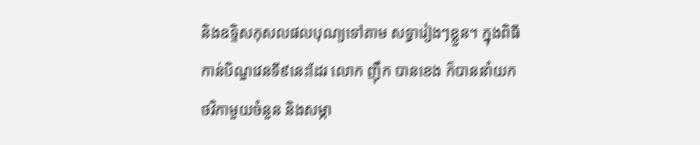និងឧទ្ទិសកុសលផលបុណ្យទៅតាម សទ្ធារៀងៗខ្លួន។ ក្នុងពិធីកាន់បិណ្ឌវេនទី៩នេះដែរ លោក ញ៉ឹក បានខេង ក៏បាននាំយកថវិកាមួយចំនួន និងសម្ភា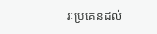រៈប្រគេនដល់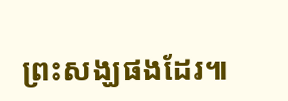ព្រះសង្ឃផងដែរ៕